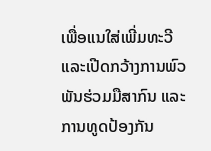ເພື່ອແນໃສ່ເພີ່ມທະວີ ແລະເປີດກວ້າງການພົວພັນຮ່ວມມືສາກົນ ແລະ ການທູດປ້ອງກັນ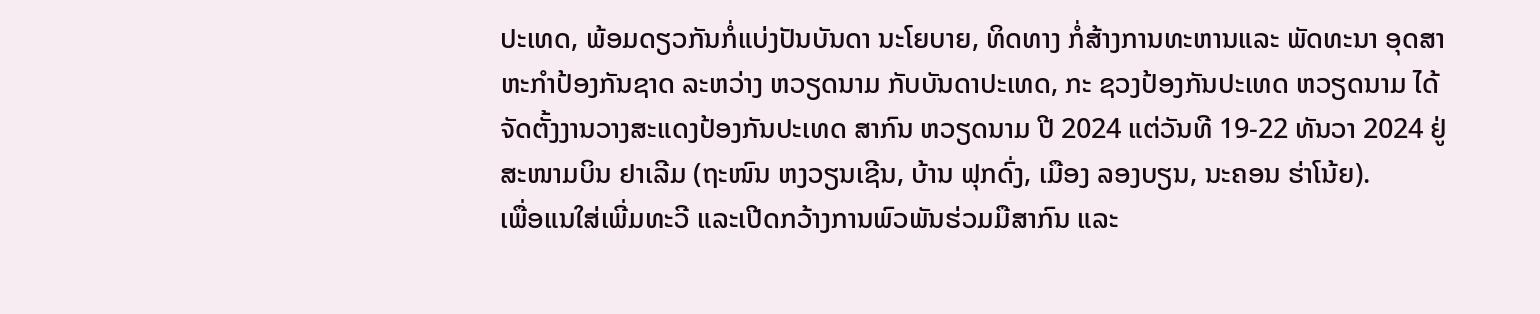ປະເທດ, ພ້ອມດຽວກັນກໍ່ແບ່ງປັນບັນດາ ນະໂຍບາຍ, ທິດທາງ ກໍ່ສ້າງການທະຫານແລະ ພັດທະນາ ອຸດສາ ຫະກຳປ້ອງກັນຊາດ ລະຫວ່າງ ຫວຽດນາມ ກັບບັນດາປະເທດ, ກະ ຊວງປ້ອງກັນປະເທດ ຫວຽດນາມ ໄດ້ຈັດຕັ້ງງານວາງສະແດງປ້ອງກັນປະເທດ ສາກົນ ຫວຽດນາມ ປີ 2024 ແຕ່ວັນທີ 19-22 ທັນວາ 2024 ຢູ່ສະໜາມບິນ ຢາເລີມ (ຖະໜົນ ຫງວຽນເຊີນ, ບ້ານ ຟຸກດົ່ງ, ເມືອງ ລອງບຽນ, ນະຄອນ ຮ່າໂນ້ຍ).
ເພື່ອແນໃສ່ເພີ່ມທະວີ ແລະເປີດກວ້າງການພົວພັນຮ່ວມມືສາກົນ ແລະ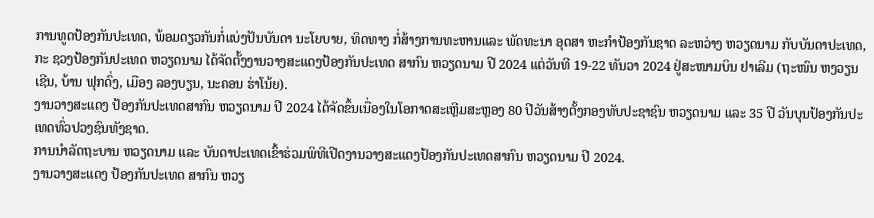ການທູດປ້ອງກັນປະເທດ, ພ້ອມດຽວກັນກໍ່ແບ່ງປັນບັນດາ ນະໂຍບາຍ, ທິດທາງ ກໍ່ສ້າງການທະຫານແລະ ພັດທະນາ ອຸດສາ ຫະກຳປ້ອງກັນຊາດ ລະຫວ່າງ ຫວຽດນາມ ກັບບັນດາປະເທດ, ກະ ຊວງປ້ອງກັນປະເທດ ຫວຽດນາມ ໄດ້ຈັດຕັ້ງງານວາງສະແດງປ້ອງກັນປະເທດ ສາກົນ ຫວຽດນາມ ປີ 2024 ແຕ່ວັນທີ 19-22 ທັນວາ 2024 ຢູ່ສະໜາມບິນ ຢາເລີມ (ຖະໜົນ ຫງວຽນເຊີນ, ບ້ານ ຟຸກດົ່ງ, ເມືອງ ລອງບຽນ, ນະຄອນ ຮ່າໂນ້ຍ).
ງານວາງສະແດງ ປ້ອງກັນປະເທດສາກົນ ຫວຽດນາມ ປີ 2024 ໄດ້ຈັດຂຶ້ນເນື່ອງໃນໂອກາດສະເຫຼີມສະຫຼອງ 80 ປີວັນສ້າງຕັ້ງກອງທັບປະຊາຊົນ ຫວຽດນາມ ແລະ 35 ປີ ວັນບຸນປ້ອງກັນປະເທດທົ່ວປວງຊົນທັງຊາດ.
ການນຳລັດຖະບານ ຫວຽດນາມ ແລະ ບັນດາປະເທດເຂົ້າຮ່ວມພິທີເປີດງານວາງສະແດງປ້ອງກັນປະເທດສາກົນ ຫວຽດນາມ ປີ 2024.
ງານວາງສະແດງ ປ້ອງກັນປະເທດ ສາກົນ ຫວຽ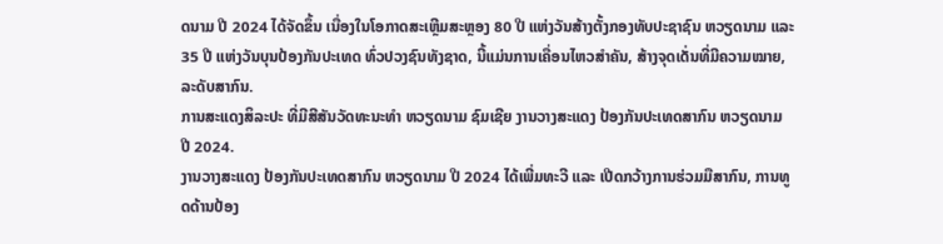ດນາມ ປີ 2024 ໄດ້ຈັດຂຶ້ນ ເນື່ອງໃນໂອກາດສະເຫຼີມສະຫຼອງ 80 ປີ ແຫ່ງວັນສ້າງຕັ້ງກອງທັບປະຊາຊົນ ຫວຽດນາມ ແລະ 35 ປີ ແຫ່ງວັນບຸນປ້ອງກັນປະເທດ ທົ່ວປວງຊົນທັງຊາດ, ນີ້ແມ່ນການເຄື່ອນໄຫວສຳຄັນ, ສ້າງຈຸດເດັ່ນທີ່ມີຄວາມໝາຍ, ລະດັບສາກົນ.
ການສະແດງສິລະປະ ທີ່ມີສີສັນວັດທະນະທຳ ຫວຽດນາມ ຊົມເຊີຍ ງານວາງສະແດງ ປ້ອງກັນປະເທດສາກົນ ຫວຽດນາມ ປີ 2024.
ງານວາງສະແດງ ປ້ອງກັນປະເທດສາກົນ ຫວຽດນາມ ປີ 2024 ໄດ້ເພີ່ມທະວີ ແລະ ເປີດກວ້າງການຮ່ວມມືສາກົນ, ການທູດດ້ານປ້ອງ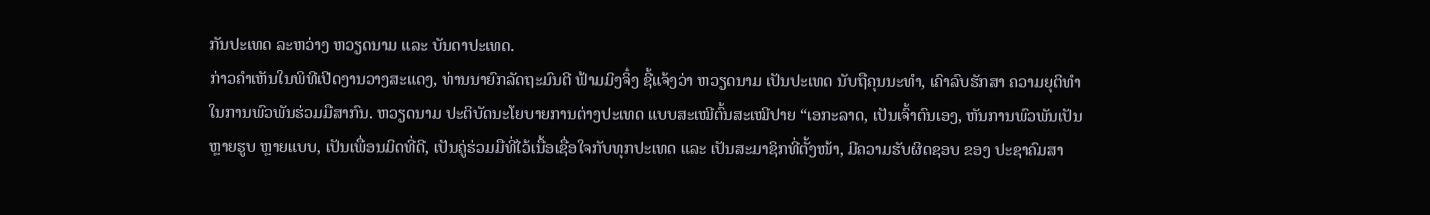ກັນປະເທດ ລະຫວ່າງ ຫວຽດນາມ ແລະ ບັນດາປະເທດ.
ກ່າວຄຳເຫັນໃນພິທີເປີດງານວາງສະແດງ, ທ່ານນາຍົກລັດຖະມົນຕີ ຟ້າມມິງຈິ໋ງ ຊີ້ແຈ້ງວ່າ ຫວຽດນາມ ເປັນປະເທດ ນັບຖືຄຸນນະທຳ, ເຄົາລົບຮັກສາ ຄວາມຍຸຕິທຳ ໃນການພົວພັນຮ່ວມມືສາກົນ. ຫວຽດນາມ ປະຕິບັດນະໂຍບາຍການຕ່າງປະເທດ ແບບສະເໝີຕົ້ນສະເໝີປາຍ “ເອກະລາດ, ເປັນເຈົ້າຕົນເອງ, ຫັນການພົວພັນເປັນຫຼາຍຮູບ ຫຼາຍແບບ, ເປັນເພື່ອນມິດທີ່ດີ, ເປັນຄູ່ຮ່ວມມືທີ່ໄວ້ເນື້ອເຊື່ອໃຈກັບທຸກປະເທດ ແລະ ເປັນສະມາຊິກທີ່ຕັ້ງໜ້າ, ມີຄວາມຮັບຜິດຊອບ ຂອງ ປະຊາຄົມສາ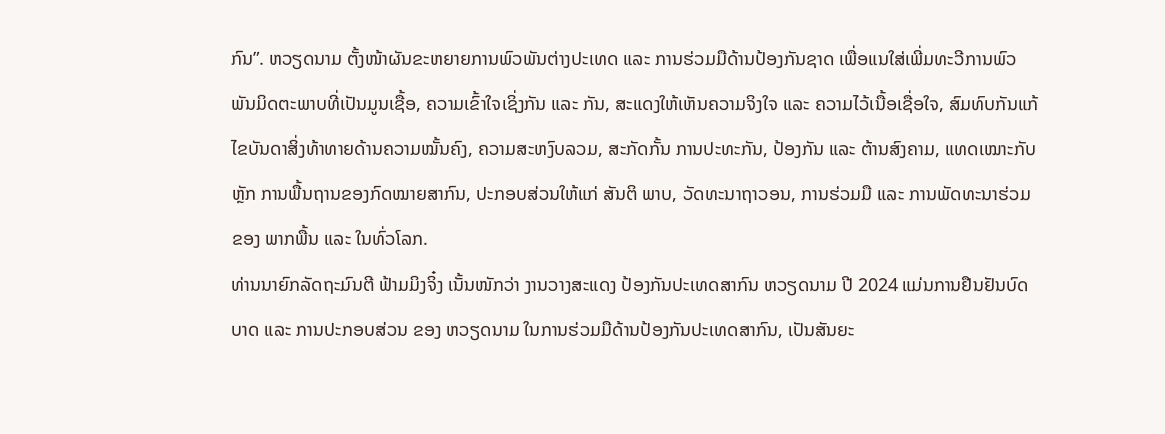ກົນ”. ຫວຽດນາມ ຕັ້ງໜ້າຜັນຂະຫຍາຍການພົວພັນຕ່າງປະເທດ ແລະ ການຮ່ວມມືດ້ານປ້ອງກັນຊາດ ເພື່ອແນໃສ່ເພີ່ມທະວີການພົວພັນມິດຕະພາບທີ່ເປັນມູນເຊື້ອ, ຄວາມເຂົ້າໃຈເຊິ່ງກັນ ແລະ ກັນ, ສະແດງໃຫ້ເຫັນຄວາມຈິງໃຈ ແລະ ຄວາມໄວ້ເນື້ອເຊື່ອໃຈ, ສົມທົບກັນແກ້ໄຂບັນດາສິ່ງທ້າທາຍດ້ານຄວາມໝັ້ນຄົງ, ຄວາມສະຫງົບລວມ, ສະກັດກັ້ນ ການປະທະກັນ, ປ້ອງກັນ ແລະ ຕ້ານສົງຄາມ, ແທດເໝາະກັບຫຼັກ ການພື້ນຖານຂອງກົດໝາຍສາກົນ, ປະກອບສ່ວນໃຫ້ແກ່ ສັນຕິ ພາບ, ວັດທະນາຖາວອນ, ການຮ່ວມມື ແລະ ການພັດທະນາຮ່ວມຂອງ ພາກພື້ນ ແລະ ໃນທົ່ວໂລກ.
ທ່ານນາຍົກລັດຖະມົນຕີ ຟ້າມມິງຈິ໋ງ ເນັ້ນໜັກວ່າ ງານວາງສະແດງ ປ້ອງກັນປະເທດສາກົນ ຫວຽດນາມ ປີ 2024 ແມ່ນການຢືນຢັນບົດບາດ ແລະ ການປະກອບສ່ວນ ຂອງ ຫວຽດນາມ ໃນການຮ່ວມມືດ້ານປ້ອງກັນປະເທດສາກົນ, ເປັນສັນຍະ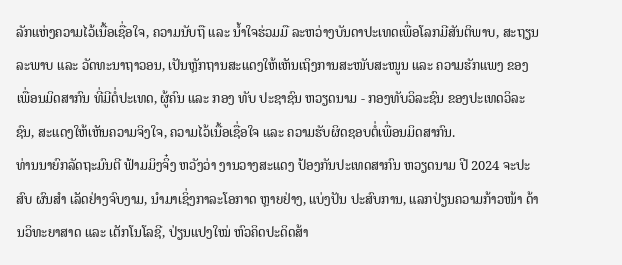ລັກແຫ່ງຄວາມໄວ້ເນື້ອເຊື່ອໃຈ, ຄວາມນັບຖື ແລະ ນ້ຳໃຈຮ່ວມມື ລະຫວ່າງບັນດາປະເທດເພື່ອໂລກມີສັນຕິພາບ, ສະຖຽນລະພາບ ແລະ ວັດທະນາຖາວອນ, ເປັນຫຼັກຖານສະແດງໃຫ້ເຫັນເຖິງການສະໜັບສະໜູນ ແລະ ຄວາມຮັກແພງ ຂອງ ເພື່ອນມິດສາກົນ ທີ່ມີຕໍ່ປະເທດ, ຜູ້ຄົນ ແລະ ກອງ ທັບ ປະຊາຊົນ ຫວຽດນາມ - ກອງທັບວິລະຊົນ ຂອງປະເທດວິລະຊົນ, ສະແດງໃຫ້ເຫັນຄວາມຈິງໃຈ, ຄວາມໄວ້ເນື້ອເຊື່ອໃຈ ແລະ ຄວາມຮັບຜິດຊອບຕໍ່ເພື່ອນມິດສາກົນ.
ທ່ານນາຍົກລັດຖະມົນຕີ ຟ້າມມິງຈິ໋ງ ຫວັງວ່າ ງານວາງສະແດງ ປ້ອງກັນປະເທດສາກົນ ຫວຽດນາມ ປີ 2024 ຈະປະສົບ ຜົນສຳ ເລັດຢ່າງຈົບງາມ, ນຳມາເຊິ່ງກາລະໂອກາດ ຫຼາຍຢ່າງ, ແບ່ງປັນ ປະສົບການ, ແລກປ່ຽນຄວາມກ້າວໜ້າ ດ້ານວິທະຍາສາດ ແລະ ເຕັກໂນໂລຊີ, ປ່ຽນແປງໃໝ່ ຫົວຄິດປະດິດສ້າ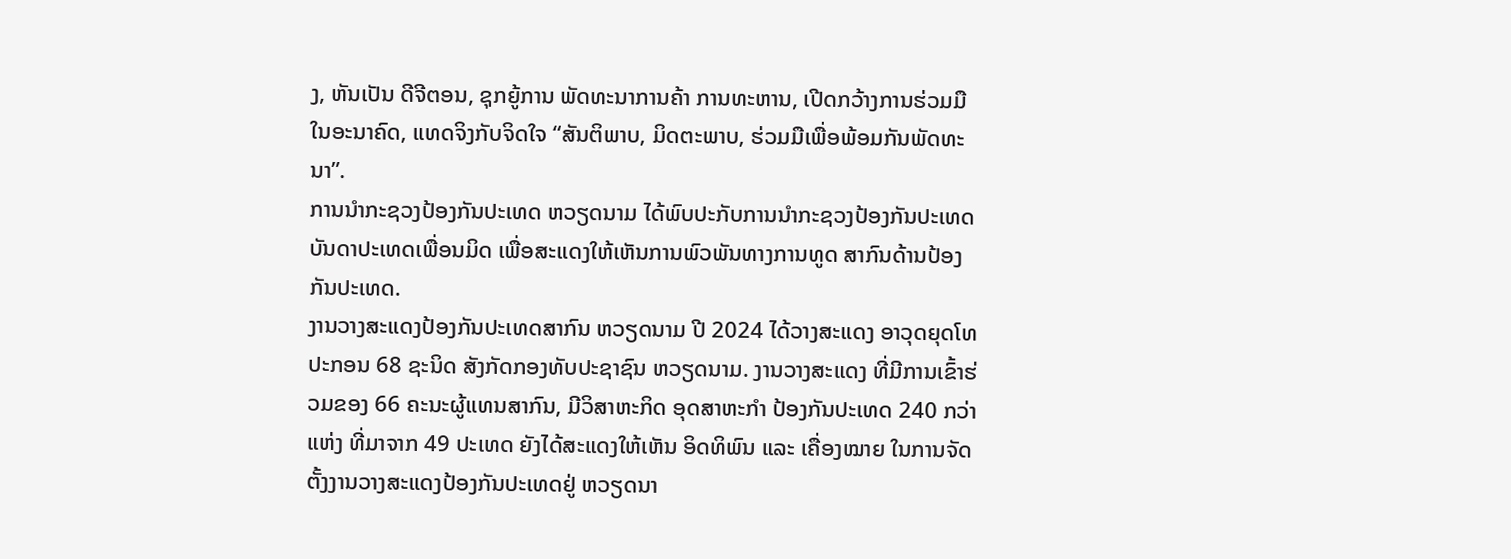ງ, ຫັນເປັນ ດີຈີຕອນ, ຊຸກຍູ້ການ ພັດທະນາການຄ້າ ການທະຫານ, ເປີດກວ້າງການຮ່ວມມືໃນອະນາຄົດ, ແທດຈິງກັບຈິດໃຈ “ສັນຕິພາບ, ມິດຕະພາບ, ຮ່ວມມືເພື່ອພ້ອມກັນພັດທະນາ”.
ການນຳກະຊວງປ້ອງກັນປະເທດ ຫວຽດນາມ ໄດ້ພົບປະກັບການນຳກະຊວງປ້ອງກັນປະເທດ ບັນດາປະເທດເພື່ອນມິດ ເພື່ອສະແດງໃຫ້ເຫັນການພົວພັນທາງການທູດ ສາກົນດ້ານປ້ອງກັນປະເທດ.
ງານວາງສະແດງປ້ອງກັນປະເທດສາກົນ ຫວຽດນາມ ປີ 2024 ໄດ້ວາງສະແດງ ອາວຸດຍຸດໂທປະກອນ 68 ຊະນິດ ສັງກັດກອງທັບປະຊາຊົນ ຫວຽດນາມ. ງານວາງສະແດງ ທີ່ມີການເຂົ້າຮ່ວມຂອງ 66 ຄະນະຜູ້ແທນສາກົນ, ມີວິສາຫະກິດ ອຸດສາຫະກຳ ປ້ອງກັນປະເທດ 240 ກວ່າແຫ່ງ ທີ່ມາຈາກ 49 ປະເທດ ຍັງໄດ້ສະແດງໃຫ້ເຫັນ ອິດທິພົນ ແລະ ເຄື່ອງໝາຍ ໃນການຈັດຕັ້ງງານວາງສະແດງປ້ອງກັນປະເທດຢູ່ ຫວຽດນາ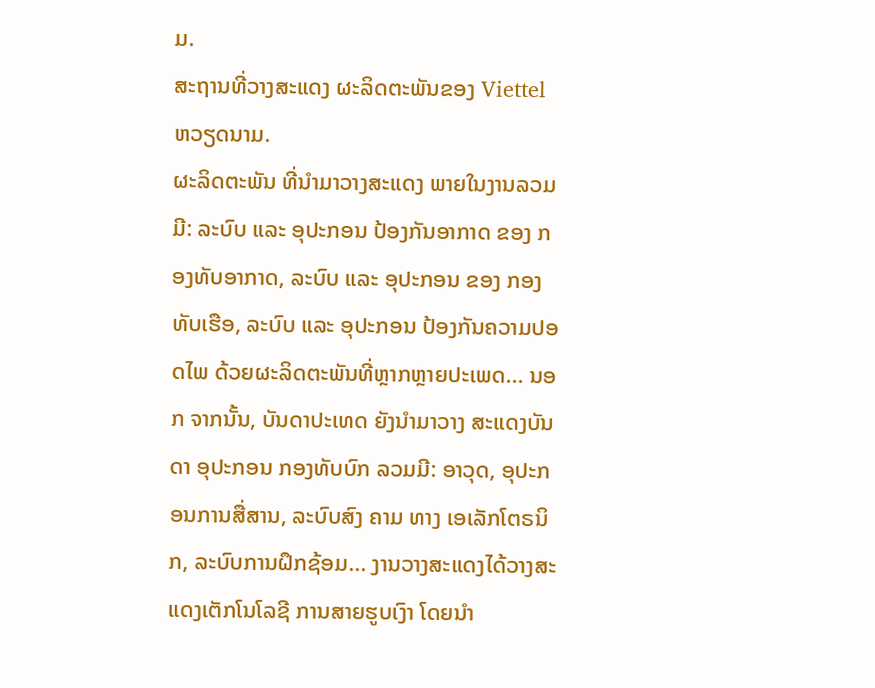ມ.
ສະຖານທີ່ວາງສະແດງ ຜະລິດຕະພັນຂອງ Viettel ຫວຽດນາມ.
ຜະລິດຕະພັນ ທີ່ນຳມາວາງສະແດງ ພາຍໃນງານລວມມີ: ລະບົບ ແລະ ອຸປະກອນ ປ້ອງກັນອາກາດ ຂອງ ກອງທັບອາກາດ, ລະບົບ ແລະ ອຸປະກອນ ຂອງ ກອງທັບເຮືອ, ລະບົບ ແລະ ອຸປະກອນ ປ້ອງກັນຄວາມປອດໄພ ດ້ວຍຜະລິດຕະພັນທີ່ຫຼາກຫຼາຍປະເພດ... ນອກ ຈາກນັ້ນ, ບັນດາປະເທດ ຍັງນຳມາວາງ ສະແດງບັນດາ ອຸປະກອນ ກອງທັບບົກ ລວມມີ: ອາວຸດ, ອຸປະກອນການສື່ສານ, ລະບົບສົງ ຄາມ ທາງ ເອເລັກໂຕຣນິກ, ລະບົບການຝຶກຊ້ອມ... ງານວາງສະແດງໄດ້ວາງສະແດງເຕັກໂນໂລຊີ ການສາຍຮູບເງົາ ໂດຍນຳ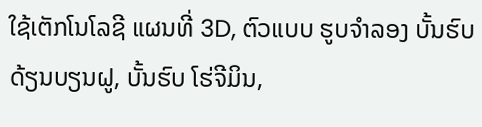ໃຊ້ເຕັກໂນໂລຊີ ແຜນທີ່ 3D, ຕົວແບບ ຮູບຈໍາລອງ ບັ້ນຮົບດ້ຽນບຽນຝູ, ບັ້ນຮົບ ໂຮ່ຈີມິນ,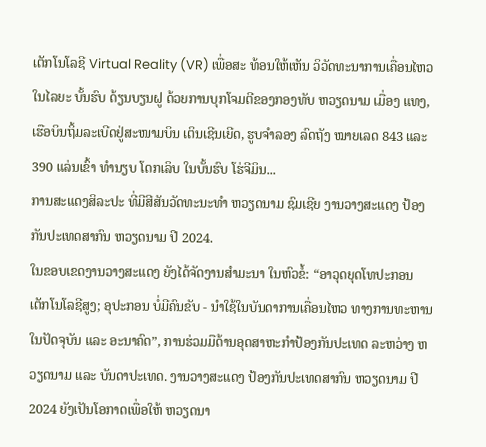ເຕັກໂນໂລຊີ Virtual Reality (VR) ເພື່ອສະ ທ້ອນໃຫ້ເຫັນ ວິວັດທະນາການເຄື່ອນໄຫວໃນໄລຍະ ບັ້ນຮົບ ດ້ຽນບຽນຝູ ດ້ວຍການບຸກໂຈມຕີຂອງກອງທັບ ຫວຽດນາມ ເມື່ອງ ແທງ, ເຮືອບິນຖິ້ມລະເບີດຢູ່ສະໜາມບິນ ເຕິນເຊີນເຍີດ, ຮູບຈຳລອງ ລົດຖັງ ໝາຍເລດ 843 ແລະ 390 ແລ່ນເຂົ້າ ທໍານຽບ ໂດກເລິບ ໃນບັ້ນຮົບ ໂຮ່ຈີມິນ...
ການສະແດງສິລະປະ ທີ່ມີສີສັນວັດທະນະທຳ ຫວຽດນາມ ຊົມເຊີຍ ງານວາງສະແດງ ປ້ອງກັນປະເທດສາກົນ ຫວຽດນາມ ປີ 2024.
ໃນຂອບເຂດງານວາງສະແດງ ຍັງໄດ້ຈັດງານສຳມະນາ ໃນຫົວຂໍ້: “ອາວຸດຍຸດໂທປະກອນ ເຕັກໂນໂລຊີສູງ; ອຸປະກອນ ບໍ່ມີຄົນຂັບ - ນໍາໃຊ້ໃນບັນດາການເຄື່ອນໄຫວ ທາງການທະຫານໃນປັດຈຸບັນ ແລະ ອະນາຄົດ”, ການຮ່ວມມືດ້ານອຸດສາຫະກຳປ້ອງກັນປະເທດ ລະຫວ່າງ ຫວຽດນາມ ແລະ ບັນດາປະເທດ. ງານວາງສະແດງ ປ້ອງກັນປະເທດສາກົນ ຫວຽດນາມ ປີ 2024 ຍັງເປັນໂອກາດເພື່ອໃຫ້ ຫວຽດນາ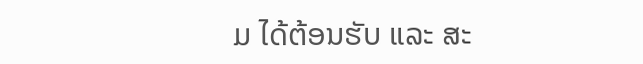ມ ໄດ້ຕ້ອນຮັບ ແລະ ສະ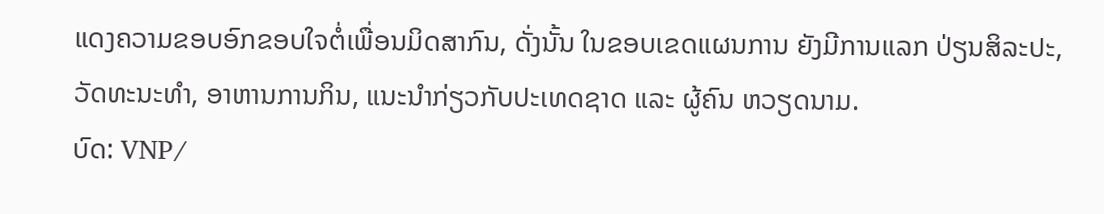ແດງຄວາມຂອບອົກຂອບໃຈຕໍ່ເພື່ອນມິດສາກົນ, ດັ່ງນັ້ນ ໃນຂອບເຂດແຜນການ ຍັງມີການແລກ ປ່ຽນສິລະປະ, ວັດທະນະທຳ, ອາຫານການກິນ, ແນະນຳກ່ຽວກັບປະເທດຊາດ ແລະ ຜູ້ຄົນ ຫວຽດນາມ.
ບົດ: VNP/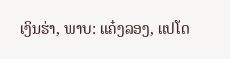ເງິນຮ່າ, ພາບ: ແຄ໋ງລອງ, ແປໂດ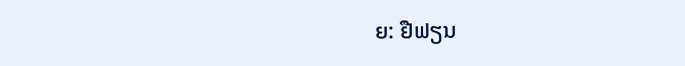ຍ: ຢືຟຽນ